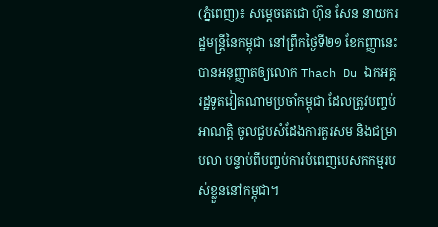(ភ្នំពេញ)៖ សម្តេចតេជោ ហ៊ុន សែន នាយករដ្ឋមន្ត្រីនៃកម្ពុជា នៅព្រឹកថ្ងៃទី២១ ខែកញ្ញានេះ បានអនុញ្ញាតឲ្យលោក Thach Du ឯកអគ្គរដ្ឋទូតវៀតណាមប្រចាំកម្ពុជា ដែលត្រូវបញ្ចប់អាណត្តិ ចូលជួបសំដែងការគួរសម និងជម្រាបលា បន្ទាប់ពីបញ្ចប់ការបំពេញបេសកកម្មរបស់ខ្លួននៅកម្ពុជា។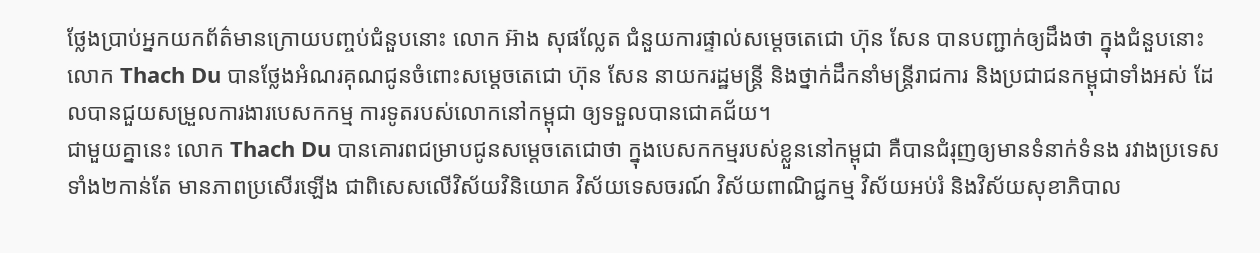ថ្លែងប្រាប់អ្នកយកព័ត៌មានក្រោយបញ្ចប់ជំនួបនោះ លោក អ៊ាង សុផល្លែត ជំនួយការផ្ទាល់សម្តេចតេជោ ហ៊ុន សែន បានបញ្ជាក់ឲ្យដឹងថា ក្នុងជំនួបនោះ លោក Thach Du បានថ្លែងអំណរគុណជូនចំពោះសម្តេចតេជោ ហ៊ុន សែន នាយករដ្ឋមន្ត្រី និងថ្នាក់ដឹកនាំមន្ត្រីរាជការ និងប្រជាជនកម្ពុជាទាំងអស់ ដែលបានជួយសម្រួលការងារបេសកកម្ម ការទូតរបស់លោកនៅកម្ពុជា ឲ្យទទួលបានជោគជ័យ។
ជាមួយគ្នានេះ លោក Thach Du បានគោរពជម្រាបជូនសម្តេចតេជោថា ក្នុងបេសកកម្មរបស់ខ្លួននៅកម្ពុជា គឺបានជំរុញឲ្យមានទំនាក់ទំនង រវាងប្រទេសទាំង២កាន់តែ មានភាពប្រសើរឡើង ជាពិសេសលើវិស័យវិនិយោគ វិស័យទេសចរណ៍ វិស័យពាណិជ្ជកម្ម វិស័យអប់រំ និងវិស័យសុខាភិបាល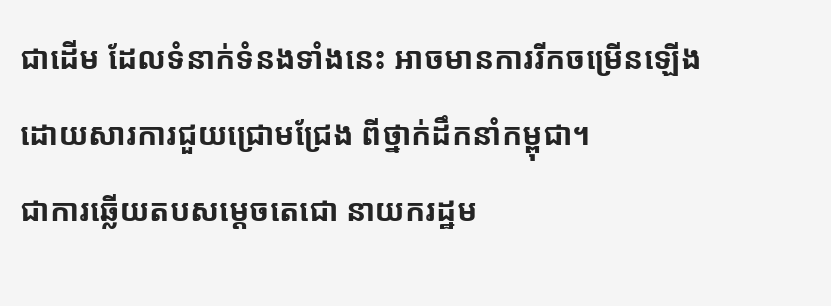ជាដើម ដែលទំនាក់ទំនងទាំងនេះ អាចមានការរីកចម្រើនឡើង ដោយសារការជួយជ្រោមជ្រែង ពីថ្នាក់ដឹកនាំកម្ពុជា។
ជាការឆ្លើយតបសម្តេចតេជោ នាយករដ្ឋម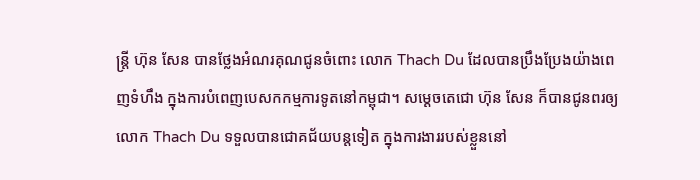ន្ត្រី ហ៊ុន សែន បានថ្លែងអំណរគុណជូនចំពោះ លោក Thach Du ដែលបានប្រឹងប្រែងយ៉ាងពេញទំហឹង ក្នុងការបំពេញបេសកកម្មការទូតនៅកម្ពុជា។ សម្តេចតេជោ ហ៊ុន សែន ក៏បានជូនពរឲ្យលោក Thach Du ទទួលបានជោគជ័យបន្តទៀត ក្នុងការងាររបស់ខ្លួននៅ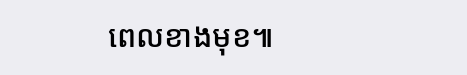ពេលខាងមុខ៕